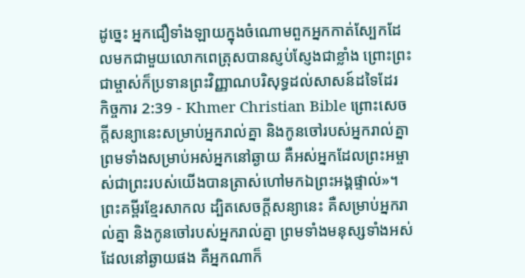ដូច្នេះ អ្នកជឿទាំងឡាយក្នុងចំណោមពួកអ្នកកាត់ស្បែកដែលមកជាមួយលោកពេត្រុសបានស្ញប់ស្ញែងជាខ្លាំង ព្រោះព្រះជាម្ចាស់ក៏ប្រទានព្រះវិញ្ញាណបរិសុទ្ធដល់សាសន៍ដទៃដែរ
កិច្ចការ 2:39 - Khmer Christian Bible ព្រោះសេចក្ដីសន្យានេះសម្រាប់អ្នករាល់គ្នា និងកូនចៅរបស់អ្នករាល់គ្នា ព្រមទាំងសម្រាប់អស់អ្នកនៅឆ្ងាយ គឺអស់អ្នកដែលព្រះអម្ចាស់ជាព្រះរបស់យើងបានត្រាស់ហៅមកឯព្រះអង្គផ្ទាល់»។ ព្រះគម្ពីរខ្មែរសាកល ដ្បិតសេចក្ដីសន្យានេះ គឺសម្រាប់អ្នករាល់គ្នា និងកូនចៅរបស់អ្នករាល់គ្នា ព្រមទាំងមនុស្សទាំងអស់ដែលនៅឆ្ងាយផង គឺអ្នកណាក៏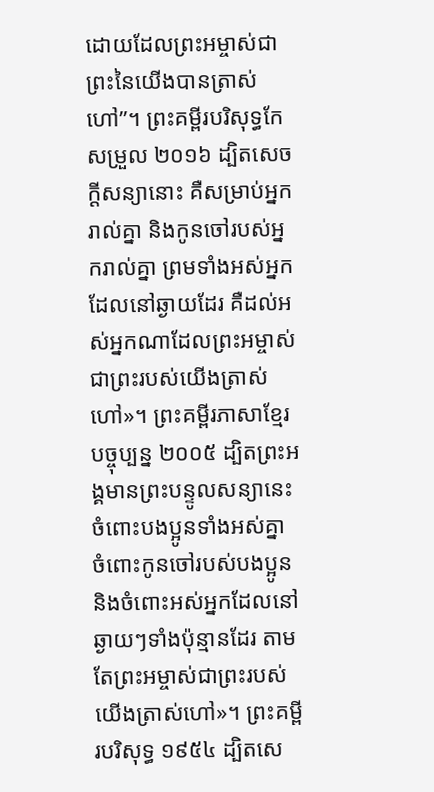ដោយដែលព្រះអម្ចាស់ជាព្រះនៃយើងបានត្រាស់ហៅ”។ ព្រះគម្ពីរបរិសុទ្ធកែសម្រួល ២០១៦ ដ្បិតសេចក្តីសន្យានោះ គឺសម្រាប់អ្នករាល់គ្នា និងកូនចៅរបស់អ្នករាល់គ្នា ព្រមទាំងអស់អ្នកដែលនៅឆ្ងាយដែរ គឺដល់អស់អ្នកណាដែលព្រះអម្ចាស់ជាព្រះរបស់យើងត្រាស់ហៅ»។ ព្រះគម្ពីរភាសាខ្មែរបច្ចុប្បន្ន ២០០៥ ដ្បិតព្រះអង្គមានព្រះបន្ទូលសន្យានេះចំពោះបងប្អូនទាំងអស់គ្នា ចំពោះកូនចៅរបស់បងប្អូន និងចំពោះអស់អ្នកដែលនៅឆ្ងាយៗទាំងប៉ុន្មានដែរ តាមតែព្រះអម្ចាស់ជាព្រះរបស់យើងត្រាស់ហៅ»។ ព្រះគម្ពីរបរិសុទ្ធ ១៩៥៤ ដ្បិតសេ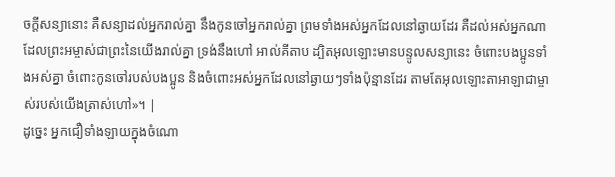ចក្ដីសន្យានោះ គឺសន្យាដល់អ្នករាល់គ្នា នឹងកូនចៅអ្នករាល់គ្នា ព្រមទាំងអស់អ្នកដែលនៅឆ្ងាយដែរ គឺដល់អស់អ្នកណាដែលព្រះអម្ចាស់ជាព្រះនៃយើងរាល់គ្នា ទ្រង់នឹងហៅ អាល់គីតាប ដ្បិតអុលឡោះមានបន្ទូលសន្យានេះ ចំពោះបងប្អូនទាំងអស់គ្នា ចំពោះកូនចៅរបស់បងប្អូន និងចំពោះអស់អ្នកដែលនៅឆ្ងាយៗទាំងប៉ុន្មានដែរ តាមតែអុលឡោះតាអាឡាជាម្ចាស់របស់យើងត្រាស់ហៅ»។ |
ដូច្នេះ អ្នកជឿទាំងឡាយក្នុងចំណោ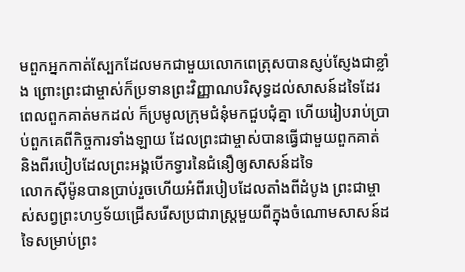មពួកអ្នកកាត់ស្បែកដែលមកជាមួយលោកពេត្រុសបានស្ញប់ស្ញែងជាខ្លាំង ព្រោះព្រះជាម្ចាស់ក៏ប្រទានព្រះវិញ្ញាណបរិសុទ្ធដល់សាសន៍ដទៃដែរ
ពេលពួកគាត់មកដល់ ក៏ប្រមូលក្រុមជំនុំមកជួបជុំគ្នា ហើយរៀបរាប់ប្រាប់ពួកគេពីកិច្ចការទាំងឡាយ ដែលព្រះជាម្ចាស់បានធ្វើជាមួយពួកគាត់ និងពីរបៀបដែលព្រះអង្គបើកទ្វារនៃជំនឿឲ្យសាសន៍ដទៃ
លោកស៊ីម៉ូនបានប្រាប់រួចហើយអំពីរបៀបដែលតាំងពីដំបូង ព្រះជាម្ចាស់សព្វព្រះហឫទ័យជ្រើសរើសប្រជារាស្ដ្រមួយពីក្នុងចំណោមសាសន៍ដទៃសម្រាប់ព្រះ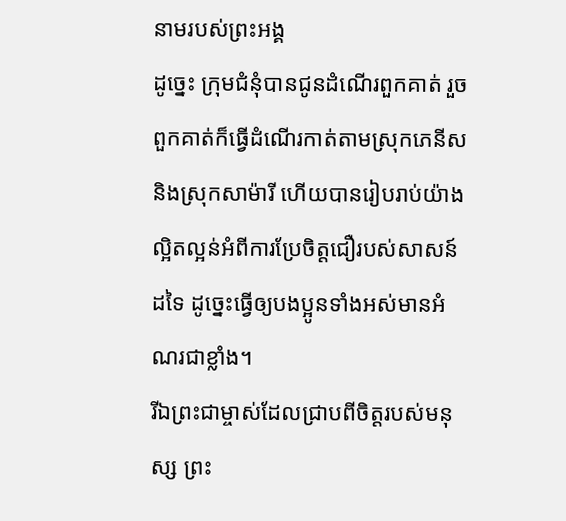នាមរបស់ព្រះអង្គ
ដូច្នេះ ក្រុមជំនុំបានជូនដំណើរពួកគាត់ រួចពួកគាត់ក៏ធ្វើដំណើរកាត់តាមស្រុកភេនីស និងស្រុកសាម៉ារី ហើយបានរៀបរាប់យ៉ាងល្អិតល្អន់អំពីការប្រែចិត្ដជឿរបស់សាសន៍ដទៃ ដូច្នេះធ្វើឲ្យបងប្អូនទាំងអស់មានអំណរជាខ្លាំង។
រីឯព្រះជាម្ចាស់ដែលជ្រាបពីចិត្ដរបស់មនុស្ស ព្រះ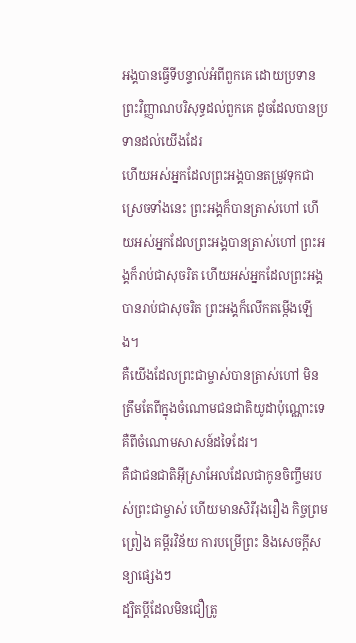អង្គបានធ្វើទីបន្ទាល់អំពីពួកគេ ដោយប្រទានព្រះវិញ្ញាណបរិសុទ្ធដល់ពួកគេ ដូចដែលបានប្រទានដល់យើងដែរ
ហើយអស់អ្នកដែលព្រះអង្គបានតម្រូវទុកជាស្រេចទាំងនេះ ព្រះអង្គក៏បានត្រាស់ហៅ ហើយអស់អ្នកដែលព្រះអង្គបានត្រាស់ហៅ ព្រះអង្គក៏រាប់ជាសុចរិត ហើយអស់អ្នកដែលព្រះអង្គបានរាប់ជាសុចរិត ព្រះអង្គក៏លើកតម្កើងឡើង។
គឺយើងដែលព្រះជាម្ចាស់បានត្រាស់ហៅ មិនត្រឹមតែពីក្នុងចំណោមជនជាតិយូដាប៉ុណ្ណោះទេ គឺពីចំណោមសាសន៍ដទៃដែរ។
គឺជាជនជាតិអ៊ីស្រាអែលដែលជាកូនចិញ្ចឹមរបស់ព្រះជាម្ចាស់ ហើយមានសិរីរុងរឿង កិច្ចព្រមព្រៀង គម្ពីរវិន័យ ការបម្រើព្រះ និងសេចក្ដីសន្យាផ្សេងៗ
ដ្បិតប្ដីដែលមិនជឿត្រូ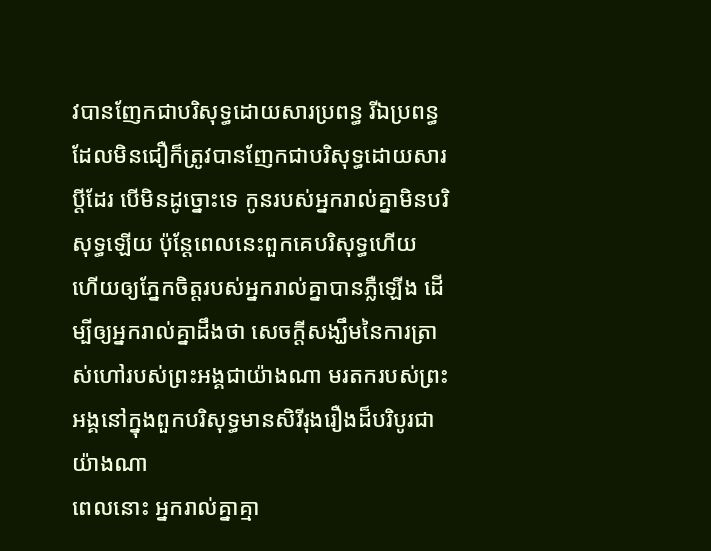វបានញែកជាបរិសុទ្ធដោយសារប្រពន្ធ រីឯប្រពន្ធដែលមិនជឿក៏ត្រូវបានញែកជាបរិសុទ្ធដោយសារប្ដីដែរ បើមិនដូច្នោះទេ កូនរបស់អ្នករាល់គ្នាមិនបរិសុទ្ធឡើយ ប៉ុន្ដែពេលនេះពួកគេបរិសុទ្ធហើយ
ហើយឲ្យភ្នែកចិត្តរបស់អ្នករាល់គ្នាបានភ្លឺឡើង ដើម្បីឲ្យអ្នករាល់គ្នាដឹងថា សេចក្ដីសង្ឃឹមនៃការត្រាស់ហៅរបស់ព្រះអង្គជាយ៉ាងណា មរតករបស់ព្រះអង្គនៅក្នុងពួកបរិសុទ្ធមានសិរីរុងរឿងដ៏បរិបូរជាយ៉ាងណា
ពេលនោះ អ្នករាល់គ្នាគ្មា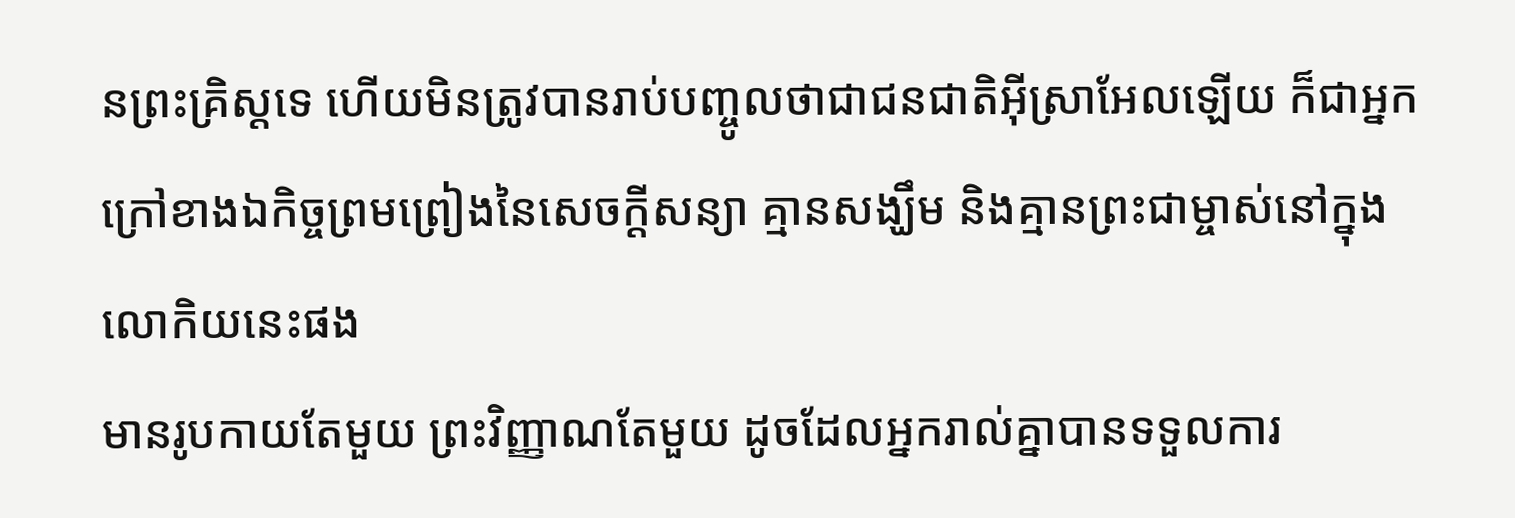នព្រះគ្រិស្ដទេ ហើយមិនត្រូវបានរាប់បញ្ចូលថាជាជនជាតិអ៊ីស្រាអែលឡើយ ក៏ជាអ្នកក្រៅខាងឯកិច្ចព្រមព្រៀងនៃសេចក្ដីសន្យា គ្មានសង្ឃឹម និងគ្មានព្រះជាម្ចាស់នៅក្នុងលោកិយនេះផង
មានរូបកាយតែមួយ ព្រះវិញ្ញាណតែមួយ ដូចដែលអ្នករាល់គ្នាបានទទួលការ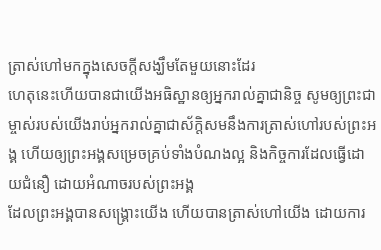ត្រាស់ហៅមកក្នុងសេចក្ដីសង្ឃឹមតែមួយនោះដែរ
ហេតុនេះហើយបានជាយើងអធិស្ឋានឲ្យអ្នករាល់គ្នាជានិច្ច សូមឲ្យព្រះជាម្ចាស់របស់យើងរាប់អ្នករាល់គ្នាជាស័ក្តិសមនឹងការត្រាស់ហៅរបស់ព្រះអង្គ ហើយឲ្យព្រះអង្គសម្រេចគ្រប់ទាំងបំណងល្អ និងកិច្ចការដែលធ្វើដោយជំនឿ ដោយអំណាចរបស់ព្រះអង្គ
ដែលព្រះអង្គបានសង្គ្រោះយើង ហើយបានត្រាស់ហៅយើង ដោយការ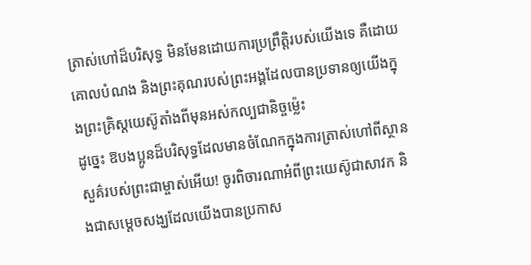ត្រាស់ហៅដ៏បរិសុទ្ធ មិនមែនដោយការប្រព្រឹត្តិរបស់យើងទេ គឺដោយគោលបំណង និងព្រះគុណរបស់ព្រះអង្គដែលបានប្រទានឲ្យយើងក្នុងព្រះគ្រិស្ដយេស៊ូតាំងពីមុនអស់កល្បជានិច្ចម្ល៉េះ
ដូច្នេះ ឱបងប្អូនដ៏បរិសុទ្ធដែលមានចំណែកក្នុងការត្រាស់ហៅពីស្ថានសួគ៌របស់ព្រះជាម្ចាស់អើយ! ចូរពិចារណាអំពីព្រះយេស៊ូជាសាវក និងជាសម្ដេចសង្ឃដែលយើងបានប្រកាស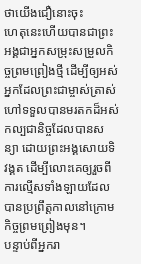ថាយើងជឿនោះចុះ
ហេតុនេះហើយបានជាព្រះអង្គជាអ្នកសម្រុះសម្រួលកិច្ចព្រមព្រៀងថ្មី ដើម្បីឲ្យអស់អ្នកដែលព្រះជាម្ចាស់ត្រាស់ហៅទទួលបានមរតកដ៏អស់កល្បជានិច្ចដែលបានសន្យា ដោយព្រះអង្គសោយទិវង្គត ដើម្បីលោះគេឲ្យរួចពីការល្មើសទាំងឡាយដែលបានប្រព្រឹត្តកាលនៅក្រោមកិច្ចព្រមព្រៀងមុន។
បន្ទាប់ពីអ្នករា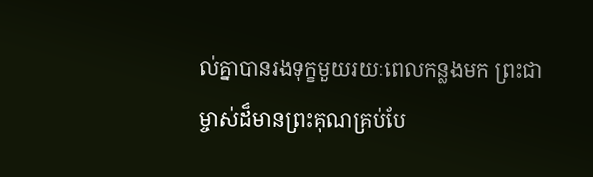ល់គ្នាបានរងទុក្ខមួយរយៈពេលកន្លងមក ព្រះជាម្ចាស់ដ៏មានព្រះគុណគ្រប់បែ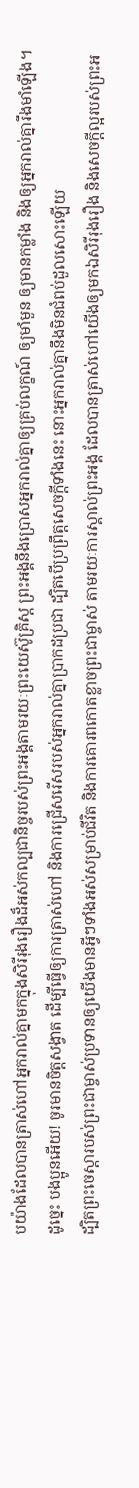បយ៉ាងដែលបានត្រាស់ហៅអ្នករាល់គ្នាមកក្នុងសិរីរុងរឿងដ៏អស់កល្បជានិច្ចរបស់ព្រះអង្គតាមរយៈព្រះយេស៊ូគ្រិស្ដ ព្រះអង្គនឹងប្រោសអ្នករាល់គ្នាឲ្យគ្រប់លក្ខណ៍ ឲ្យមាំមួន ឲ្យមានកម្លាំង និងឲ្យអ្នករាល់គ្នារឹងមាំឡើង។
ដូច្នេះ បងប្អូនអើយ! ចូរមានចិត្ដសង្វាត ដើម្បីធ្វើឲ្យការត្រាស់ហៅ និងការជ្រើសរើសរបស់អ្នករាល់គ្នាប្រាកដប្រជា ដ្បិតបើប្រព្រឹត្ដសេចក្ដីទាំងនេះ នោះអ្នករាល់គ្នានឹងមិនជំពប់ដួលសោះឡើយ
ដ្បិតព្រះចេស្ដារបស់ព្រះជាម្ចាស់ប្រទានឲ្យយើងមានអ្វីៗទាំងអស់សម្រាប់ជីវិត និងការគោរពកោតខ្លាចព្រះជាម្ចាស់ តាមរយៈការស្គាល់ព្រះអង្គ ដែលបានត្រាស់ហៅយើងឲ្យមកឯសិរីរុងរឿង និងសេចក្ដីល្អរបស់ព្រះអ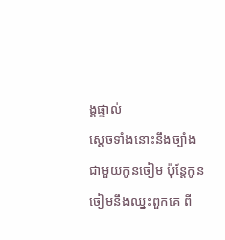ង្គផ្ទាល់
ស្ដេចទាំងនោះនឹងច្បាំងជាមួយកូនចៀម ប៉ុន្ដែកូនចៀមនឹងឈ្នះពួកគេ ពី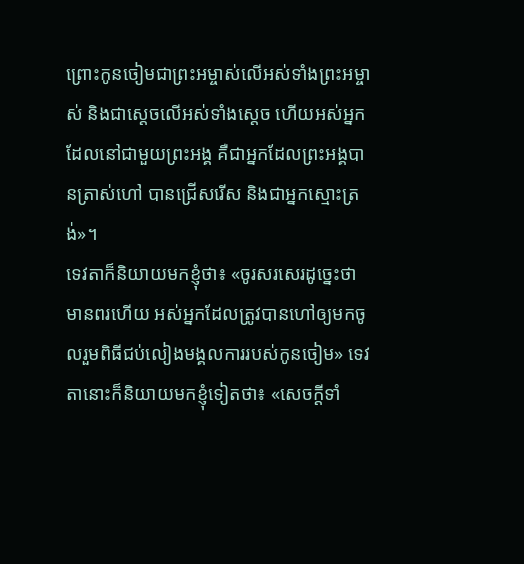ព្រោះកូនចៀមជាព្រះអម្ចាស់លើអស់ទាំងព្រះអម្ចាស់ និងជាស្ដេចលើអស់ទាំងស្ដេច ហើយអស់អ្នកដែលនៅជាមួយព្រះអង្គ គឺជាអ្នកដែលព្រះអង្គបានត្រាស់ហៅ បានជ្រើសរើស និងជាអ្នកស្មោះត្រង់»។
ទេវតាក៏និយាយមកខ្ញុំថា៖ «ចូរសរសេរដូច្នេះថា មានពរហើយ អស់អ្នកដែលត្រូវបានហៅឲ្យមកចូលរួមពិធីជប់លៀងមង្គលការរបស់កូនចៀម» ទេវតានោះក៏និយាយមកខ្ញុំទៀតថា៖ «សេចក្ដីទាំ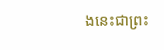ងនេះជាព្រះ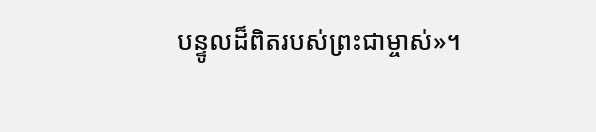បន្ទូលដ៏ពិតរបស់ព្រះជាម្ចាស់»។